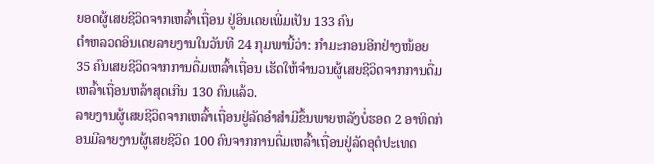ຍອດຜູ້ເສຍຊີວິດຈາກເຫລົ້າເຖື່ອນ ຢູ່ອິນເດຍເພີ່ມເປັນ 133 ຄົນ
ຕຳຫລວດອິນເດຍລາຍງານໃນວັນທີ 24 ກຸມພານີ້ວ່າ: ກຳມະກອນອີກຢ່າງໜ້ອຍ 35 ຄົນເສຍຊີວິດຈາກການດື່ມເຫລົ້າເຖື່ອນ ເຮັດໃຫ້ຈຳນວນຜູ້ເສຍຊີວິດຈາກການດື່ມເຫລົ້າເຖື່ອນຫລ້າສຸດເກີນ 130 ຄົນແລ້ວ.
ລາຍງານຜູ້ເສຍຊີວິດຈາກເຫລົ້າເຖື່ອນຢູ່ລັດອຳສຳມີຂຶ້ນພາຍຫລັງບໍ່ຮອດ 2 ອາທິດກ່ອນມີລາຍງານຜູ້ເສຍຊີວິດ 100 ຄົນຈາກການດື່ມເຫລົ້າເຖື່ອນຢູ່ລັດອຸຕໍປະເທດ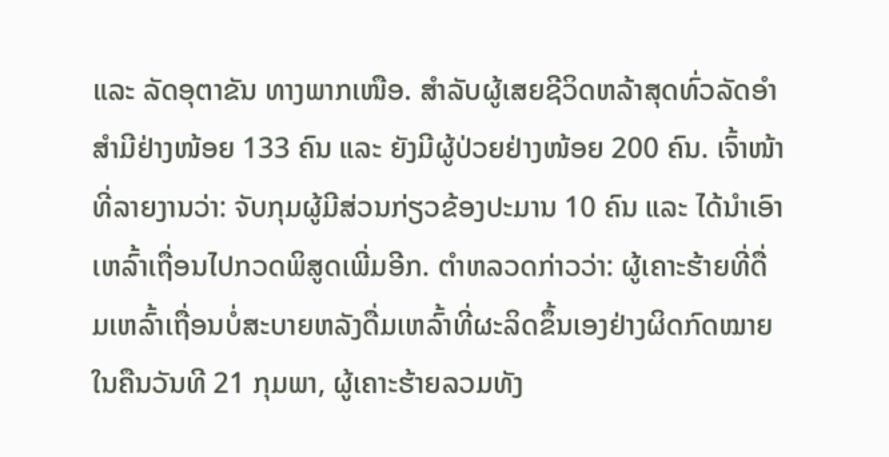ແລະ ລັດອຸຕາຂັນ ທາງພາກເໜືອ. ສຳລັບຜູ້ເສຍຊີວິດຫລ້າສຸດທົ່ວລັດອຳສຳມີຢ່າງໜ້ອຍ 133 ຄົນ ແລະ ຍັງມີຜູ້ປ່ວຍຢ່າງໜ້ອຍ 200 ຄົນ. ເຈົ້າໜ້າທີ່ລາຍງານວ່າ: ຈັບກຸມຜູ້ມີສ່ວນກ່ຽວຂ້ອງປະມານ 10 ຄົນ ແລະ ໄດ້ນຳເອົາເຫລົ້າເຖື່ອນໄປກວດພິສູດເພີ່ມອີກ. ຕຳຫລວດກ່າວວ່າ: ຜູ້ເຄາະຮ້າຍທີ່ດື່ມເຫລົ້າເຖື່ອນບໍ່ສະບາຍຫລັງດື່ມເຫລົ້າທີ່ຜະລິດຂຶ້ນເອງຢ່າງຜິດກົດໝາຍໃນຄືນວັນທີ 21 ກຸມພາ, ຜູ້ເຄາະຮ້າຍລວມທັງ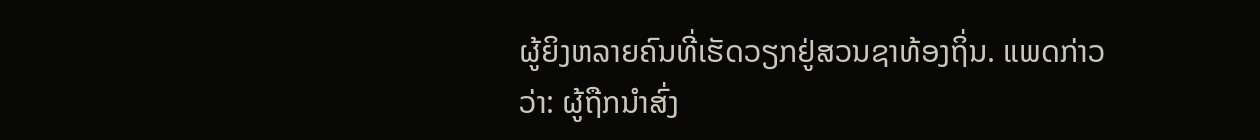ຜູ້ຍິງຫລາຍຄົນທີ່ເຮັດວຽກຢູ່ສວນຊາທ້ອງຖິ່ນ. ແພດກ່າວວ່າ: ຜູ້ຖືກນຳສົ່ງ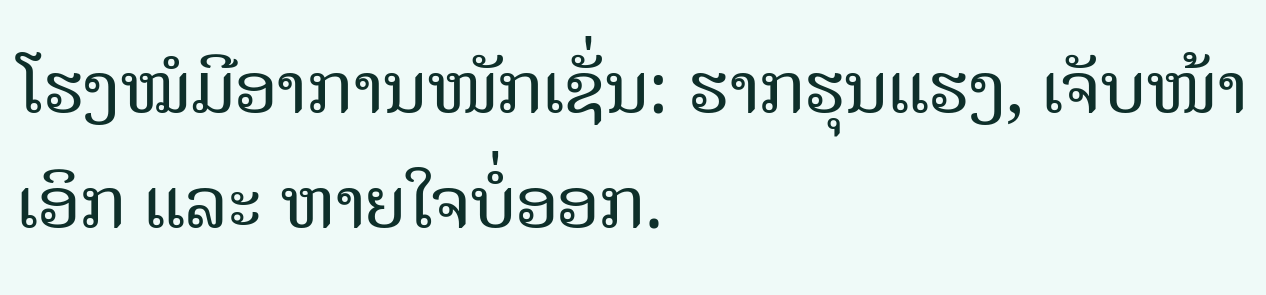ໂຮງໝໍມີອາການໜັກເຊັ່ນ: ຮາກຮຸນແຮງ, ເຈັບໜ້າເອິກ ແລະ ຫາຍໃຈບໍ່ອອກ.